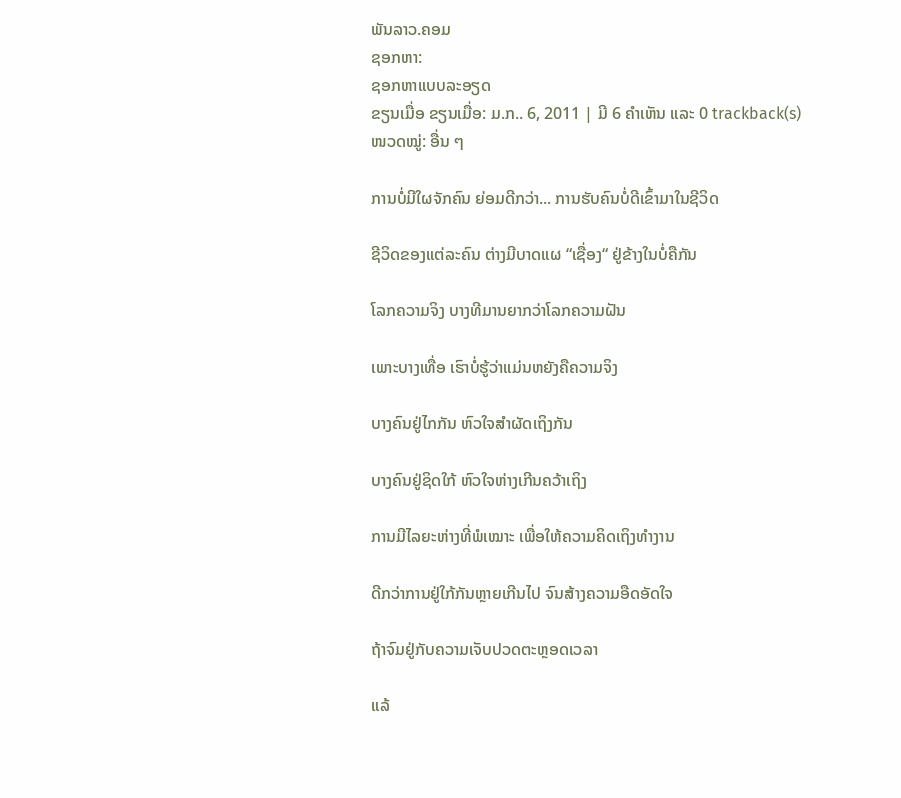ພັນລາວ.ຄອມ
ຊອກຫາ:
ຊອກຫາແບບລະອຽດ
ຂຽນເມື່ອ ຂຽນເມື່ອ: ມ.ກ.. 6, 2011 | ມີ 6 ຄຳເຫັນ ແລະ 0 trackback(s)
ໜວດໝູ່: ອື່ນ ໆ

ການບໍ່ມີໃຜຈັກຄົນ ຍ່ອມດີກວ່າ... ການຮັບຄົນບໍ່ດີເຂົ້າມາໃນຊີວິດ

ຊີວິດຂອງແຕ່ລະຄົນ ຕ່າງມີບາດແຜ “ເຊື່ອງ“ ຢູ່ຂ້າງໃນບໍ່ຄືກັນ

ໂລກຄວາມຈິງ ບາງທີມານຍາກວ່າໂລກຄວາມຝັນ

ເພາະບາງເທື່ອ ເຮົາບໍ່ຮູ້ວ່າແມ່ນຫຍັງຄືຄວາມຈິງ

ບາງຄົນຢູ່ໄກກັນ ຫົວໃຈສຳຜັດເຖິງກັນ

ບາງຄົນຢູ່ຊິດໃກ້ ຫົວໃຈຫ່າງເກີນຄວ້າເຖິງ

ການມີໄລຍະຫ່າງທີ່ພໍເໝາະ ເພື່ອໃຫ້ຄວາມຄິດເຖິງທຳງານ

ດີກວ່າການຢູ່ໃກ້ກັນຫຼາຍເກີນໄປ ຈົນສ້າງຄວາມອືດອັດໃຈ

ຖ້າຈົມຢູ່ກັບຄວາມເຈັບປວດຕະຫຼອດເວລາ

ແລ້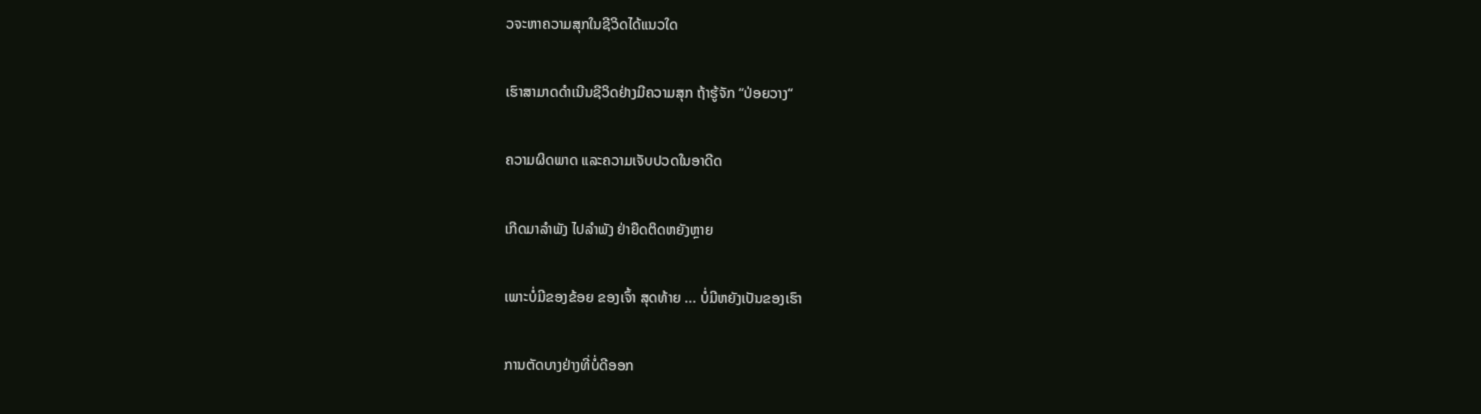ວຈະຫາຄວາມສຸກໃນຊີວິດໄດ້ແນວໃດ

ເຮົາສາມາດດຳເນີນຊີວິດຢ່າງມີຄວາມສຸກ ຖ້າຮູ້ຈັກ “ປ່ອຍວາງ“

ຄວາມຜິດພາດ ແລະຄວາມເຈັບປວດໃນອາດີດ

ເກີດມາລຳພັງ ໄປລຳພັງ ຢ່າຍືດຕິດຫຍັງຫຼາຍ

ເພາະບໍ່ມີຂອງຂ້ອຍ ຂອງເຈົ້າ ສຸດທ້າຍ ... ບໍ່ມີຫຍັງເປັນຂອງເຮົາ

ການຕັດບາງຢ່າງທີ່ບໍ່ດີອອກ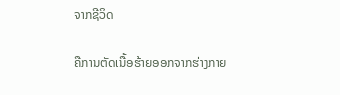ຈາກຊີວິດ

ຄືການຕັດເນື້ອຮ້າຍອອກຈາກຮ່າງກາຍ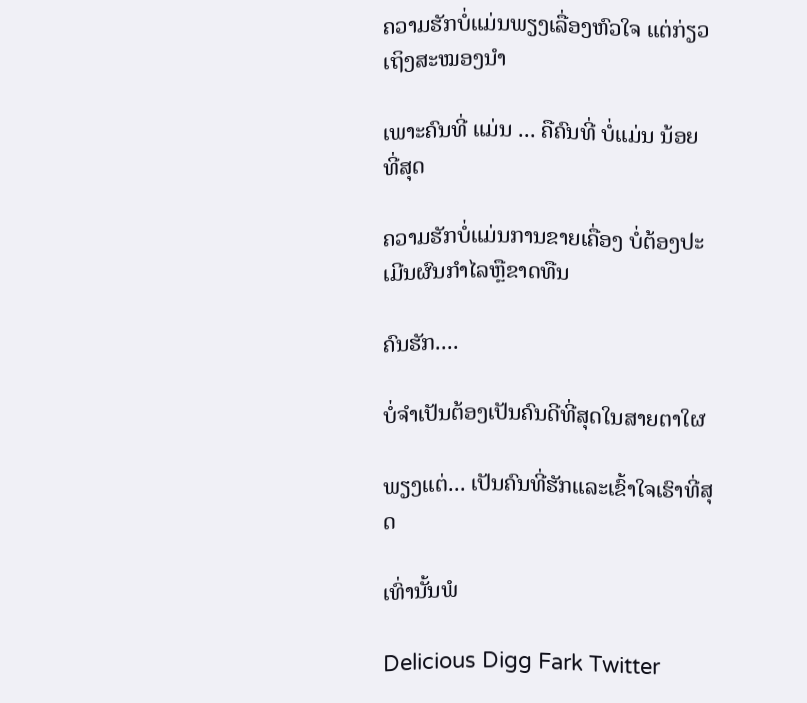ຄວາມຮັກບໍ່ແມ່ນພຽງເລື່ອງຫົວໃຈ ແຕ່ກ່ຽວເຖິງສະໝອງນຳ

ເພາະຄົນທີ່ ແມ່ນ ... ຄືຄົນທີ່ ບໍ່ແມ່ນ ນ້ອຍທີ່ສຸດ

ຄວາມຮັກບໍ່ແມ່ນການຂາຍເຄື່ອງ ບໍ່ຕ້ອງປະເມີນຜົນກຳໄລຫຼືຂາດທືນ

ຄົນຮັກ....

ບໍ່ຈຳເປັນຕ້ອງເປັນຄົນດີທີ່ສຸດໃນສາຍຕາໃຜ

ພຽງແຕ່... ເປັນຄົນທີ່ຮັກແລະເຂົ້າໃຈເຮົາທີ່ສຸດ

ເທົ່ານັ້ນພໍ

Delicious Digg Fark Twitter